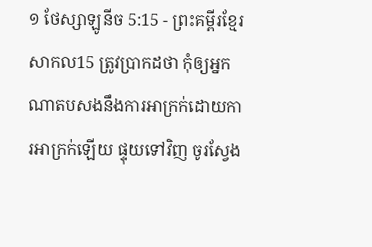១ ថែស្សាឡូនីច 5:15 - ព្រះគម្ពីរខ្មែរសាកល15 ត្រូវប្រាកដថា កុំឲ្យអ្នកណាតបសងនឹងការអាក្រក់ដោយការអាក្រក់ឡើយ ផ្ទុយទៅវិញ ចូរស្វែង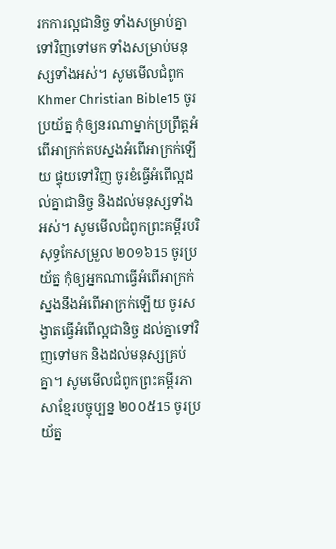រកការល្អជានិច្ច ទាំងសម្រាប់គ្នាទៅវិញទៅមក ទាំងសម្រាប់មនុស្សទាំងអស់។ សូមមើលជំពូកKhmer Christian Bible15 ចូរប្រយ័ត្ន កុំឲ្យនរណាម្នាក់ប្រព្រឹត្ដអំពើអាក្រក់តបស្នងអំពើអាក្រក់ឡើយ ផ្ទុយទៅវិញ ចូរខំធ្វើអំពើល្អដល់គ្នាជានិច្ច និងដល់មនុស្សទាំងអស់។ សូមមើលជំពូកព្រះគម្ពីរបរិសុទ្ធកែសម្រួល ២០១៦15 ចូរប្រយ័ត្ន កុំឲ្យអ្នកណាធ្វើអំពើអាក្រក់ ស្នងនឹងអំពើអាក្រក់ឡើយ ចូរសង្វាតធ្វើអំពើល្អជានិច្ច ដល់គ្នាទៅវិញទៅមក និងដល់មនុស្សគ្រប់គ្នា។ សូមមើលជំពូកព្រះគម្ពីរភាសាខ្មែរបច្ចុប្បន្ន ២០០៥15 ចូរប្រយ័ត្ន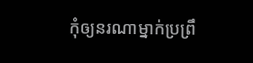កុំឲ្យនរណាម្នាក់ប្រព្រឹ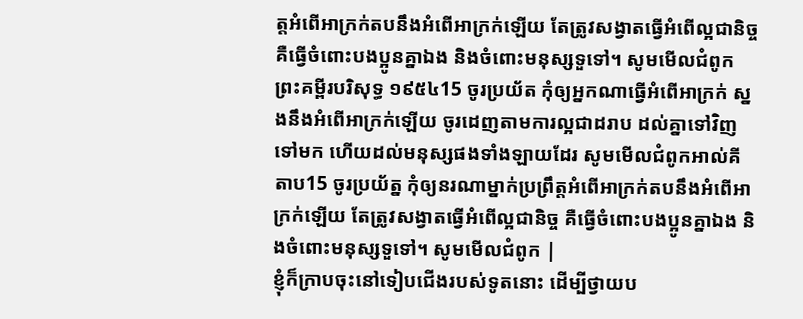ត្តអំពើអាក្រក់តបនឹងអំពើអាក្រក់ឡើយ តែត្រូវសង្វាតធ្វើអំពើល្អជានិច្ច គឺធ្វើចំពោះបងប្អូនគ្នាឯង និងចំពោះមនុស្សទួទៅ។ សូមមើលជំពូកព្រះគម្ពីរបរិសុទ្ធ ១៩៥៤15 ចូរប្រយ័ត កុំឲ្យអ្នកណាធ្វើអំពើអាក្រក់ ស្នងនឹងអំពើអាក្រក់ឡើយ ចូរដេញតាមការល្អជាដរាប ដល់គ្នាទៅវិញទៅមក ហើយដល់មនុស្សផងទាំងឡាយដែរ សូមមើលជំពូកអាល់គីតាប15 ចូរប្រយ័ត្ន កុំឲ្យនរណាម្នាក់ប្រព្រឹត្ដអំពើអាក្រក់តបនឹងអំពើអាក្រក់ឡើយ តែត្រូវសង្វាតធ្វើអំពើល្អជានិច្ច គឺធ្វើចំពោះបងប្អូនគ្នាឯង និងចំពោះមនុស្សទួទៅ។ សូមមើលជំពូក |
ខ្ញុំក៏ក្រាបចុះនៅទៀបជើងរបស់ទូតនោះ ដើម្បីថ្វាយប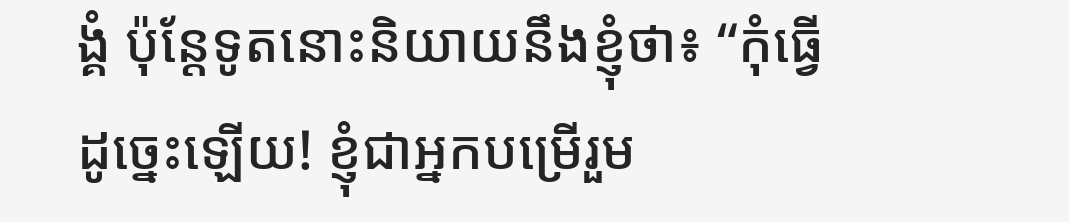ង្គំ ប៉ុន្តែទូតនោះនិយាយនឹងខ្ញុំថា៖ “កុំធ្វើដូច្នេះឡើយ! ខ្ញុំជាអ្នកបម្រើរួម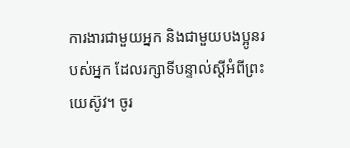ការងារជាមួយអ្នក និងជាមួយបងប្អូនរបស់អ្នក ដែលរក្សាទីបន្ទាល់ស្ដីអំពីព្រះយេស៊ូវ។ ចូរ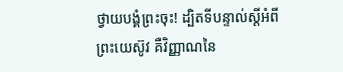ថ្វាយបង្គំព្រះចុះ! ដ្បិតទីបន្ទាល់ស្ដីអំពីព្រះយេស៊ូវ គឺវិញ្ញាណនៃ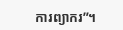ការព្យាករ”។